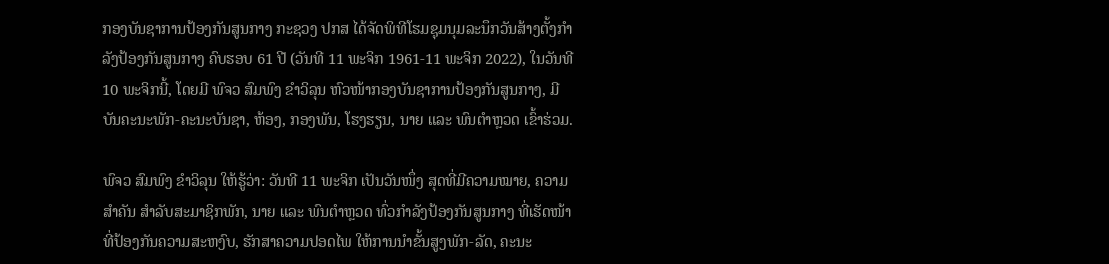ກອງບັນຊາການປ້ອງກັນສູນກາງ ກະຊວງ ປກສ ໄດ້ຈັດພິທີໂຮມຊຸມນຸມລະນຶກວັນສ້າງຕັ້ງກຳລັງປ້ອງກັນສູນກາງ ຄົບຮອບ 61 ປີ (ວັນທີ 11 ພະຈິກ 1961-11 ພະຈິກ 2022), ໃນວັນທີ 10 ພະຈິກນີ້, ໂດຍມີ ພົຈວ ສົມພົງ ຂໍາວິລຸນ ຫົວໜ້າກອງບັນຊາການປ້ອງກັນສູນກາງ, ມີບັນຄະນະພັກ-ຄະນະບັນຊາ, ຫ້ອງ, ກອງພັນ, ໂຮງຮຽນ, ນາຍ ແລະ ພົນຕຳຫຼວດ ເຂົ້າຮ່ວມ.

ພົຈວ ສົມພົງ ຂໍາວິລຸນ ໃຫ້ຮູ້ວ່າ: ວັນທີ 11 ພະຈິກ ເປັນວັນໜຶ່ງ ສຸດທີ່ມີຄວາມໝາຍ, ຄວາມສໍາຄັນ ສໍາລັບສະມາຊິກພັກ, ນາຍ ແລະ ພົນຕຳຫຼວດ ທົ່ວກຳລັງປ້ອງກັນສູນກາງ ທີ່ເຮັດໜ້າທີ່ປ້ອງກັນຄວາມສະຫງົບ, ຮັກສາຄວາມປອດໄພ ໃຫ້ການນຳຂັ້ນສູງພັກ-ລັດ, ຄະນະ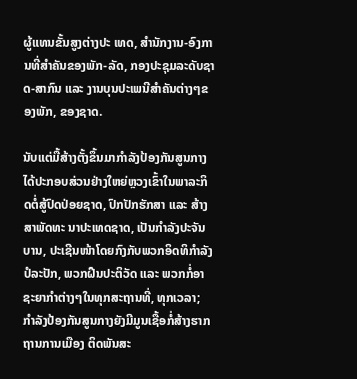ຜູ້ແທນຂັ້ນສູງຕ່າງປະ ເທດ, ສຳນັກງານ-ອົງການທີ່ສຳຄັນຂອງພັກ-ລັດ, ກອງປະຊຸມລະດັບຊາດ-ສາກົນ ແລະ ງານບຸນປະເພນີສຳຄັນຕ່າງໆຂອງພັກ, ຂອງຊາດ.

ນັບແຕ່ມື້ສ້າງຕັ້ງຂຶ້ນມາກຳລັງປ້ອງກັນສູນກາງ ໄດ້ປະກອບສ່ວນຢ່າງໃຫຍ່ຫຼວງເຂົ້າໃນພາລະກິດຕໍ່ສູ້ປົດປ່ອຍຊາດ, ປົກປັກຮັກສາ ແລະ ສ້າງສາພັດທະ ນາປະເທດຊາດ, ເປັນກຳລັງປະຈັນບານ, ປະເຊີນໜ້າໂດຍກົງກັບພວກອິດທິກຳລັງປໍລະປັກ, ພວກຝືນປະຕິວັດ ແລະ ພວກກໍ່ອາຊະຍາກໍາຕ່າງໆໃນທຸກສະຖານທີ່, ທຸກເວລາ; ກຳລັງປ້ອງກັນສູນກາງຍັງມີມູນເຊື້ອກໍ່ສ້າງຮາກຖານການເມືອງ ຕິດພັນສະ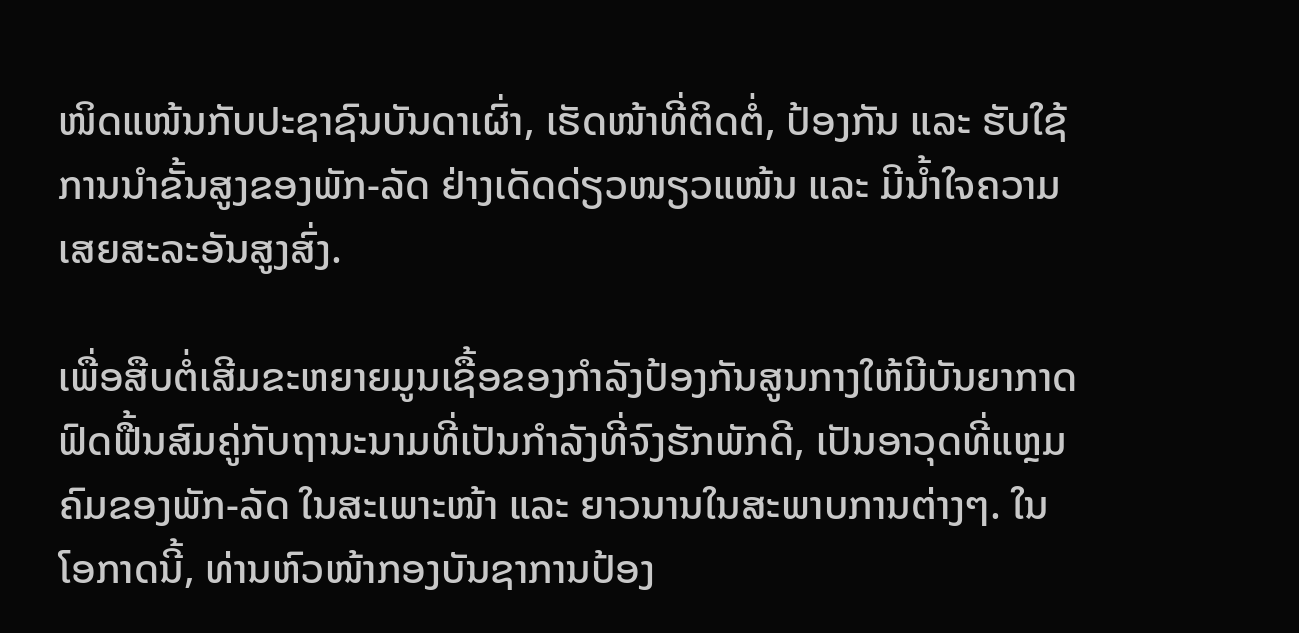ໜິດແໜ້ນກັບປະຊາຊົນບັນດາເຜົ່າ, ເຮັດໜ້າທີ່ຕິດຕໍ່, ປ້ອງກັນ ແລະ ຮັບໃຊ້ການນຳຂັ້ນສູງຂອງພັກ-ລັດ ຢ່າງເດັດດ່ຽວໜຽວແໜ້ນ ແລະ ມີນໍ້າໃຈຄວາມເສຍສະລະອັນສູງສົ່ງ.

ເພື່ອສືບຕໍ່ເສີມຂະຫຍາຍມູນເຊື້ອຂອງກຳລັງປ້ອງກັນສູນກາງໃຫ້ມີບັນຍາກາດຟົດຟື້ນສົມຄູ່ກັບຖານະນາມທີ່ເປັນກຳລັງທີ່ຈົງຮັກພັກດີ, ເປັນອາວຸດທີ່ແຫຼມຄົມຂອງພັກ-ລັດ ໃນສະເພາະໜ້າ ແລະ ຍາວນານໃນສະພາບການຕ່າງໆ. ໃນໂອກາດນີ້, ທ່ານຫົວໜ້າກອງບັນຊາການປ້ອງ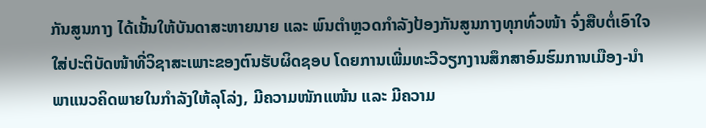ກັນສູນກາງ ໄດ້ເນັ້ນໃຫ້ບັນດາສະຫາຍນາຍ ແລະ ພົນຕຳຫຼວດກໍາລັງປ້ອງກັນສູນກາງທຸກທົ່ວໜ້າ ຈົ່ງສືບຕໍ່ເອົາໃຈໃສ່ປະຕິບັດໜ້າທີ່ວິຊາສະເພາະຂອງຕົນຮັບຜິດຊອບ ໂດຍການເພີ່ມທະວີວຽກງານສຶກສາອົມຮົມການເມືອງ-ນໍາພາແນວຄິດພາຍໃນກໍາລັງໃຫ້ລຸໂລ່ງ, ມີຄວາມໜັກແໜ້ນ ແລະ ມີຄວາມ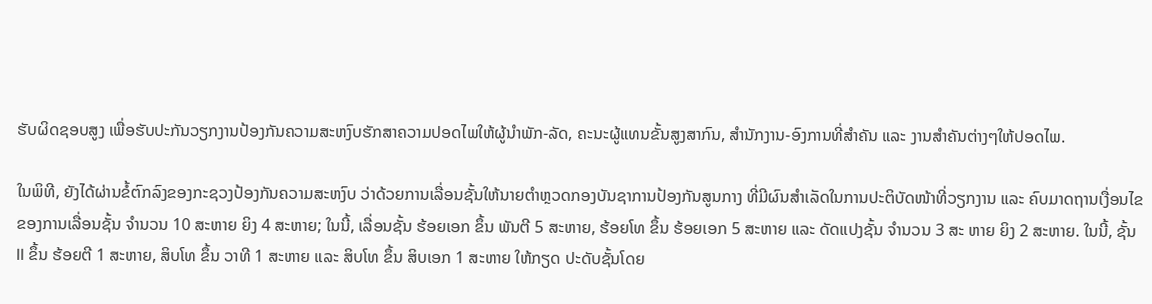ຮັບຜິດຊອບສູງ ເພື່ອຮັບປະກັນວຽກງານປ້ອງກັນຄວາມສະຫງົບຮັກສາຄວາມປອດໄພໃຫ້ຜູ້ນຳພັກ-ລັດ, ຄະນະຜູ້ແທນຂັ້ນສູງສາກົນ, ສຳນັກງານ-ອົງການທີ່ສຳຄັນ ແລະ ງານສຳຄັນຕ່າງໆໃຫ້ປອດໄພ.

ໃນພິທີ, ຍັງໄດ້ຜ່ານຂໍ້ຕົກລົງຂອງກະຊວງປ້ອງກັນຄວາມສະຫງົບ ວ່າດ້ວຍການເລື່ອນຊັ້ນໃຫ້ນາຍຕຳຫຼວດກອງບັນຊາການປ້ອງກັນສູນກາງ ທີ່ມີຜົນສຳເລັດໃນການປະຕິບັດໜ້າທີ່ວຽກງານ ແລະ ຄົບມາດຖານເງື່ອນໄຂຂອງການເລື່ອນຊັ້ນ ຈຳນວນ 10 ສະຫາຍ ຍິງ 4 ສະຫາຍ; ໃນນີ້, ເລື່ອນຊັ້ນ ຮ້ອຍເອກ ຂຶ້ນ ພັນຕີ 5 ສະຫາຍ, ຮ້ອຍໂທ ຂຶ້ນ ຮ້ອຍເອກ 5 ສະຫາຍ ແລະ ດັດແປງຊັ້ນ ຈຳນວນ 3 ສະ ຫາຍ ຍິງ 2 ສະຫາຍ. ໃນນີ້, ຊັ້ນ II ຂຶ້ນ ຮ້ອຍຕີ 1 ສະຫາຍ, ສິບໂທ ຂຶ້ນ ວາທີ 1 ສະຫາຍ ແລະ ສິບໂທ ຂຶ້ນ ສິບເອກ 1 ສະຫາຍ ໃຫ້ກຽດ ປະດັບຊັ້ນໂດຍ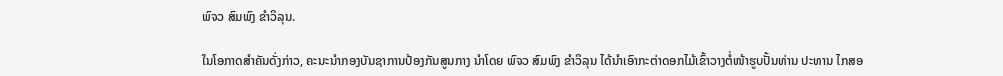ພົຈວ ສົມພົງ ຂໍາວິລຸນ.

ໃນໂອກາດສຳຄັນດັ່ງກ່າວ, ຄະນະນຳກອງບັນຊາການປ້ອງກັນສູນກາງ ນຳໂດຍ ພົຈວ ສົມພົງ ຂໍາວິລຸນ ໄດ້ນໍາເອົາກະຕ່າດອກໄມ້ເຂົ້າວາງຕໍ່ໜ້າຮູບປັ້ນທ່ານ ປະທານ ໄກສອ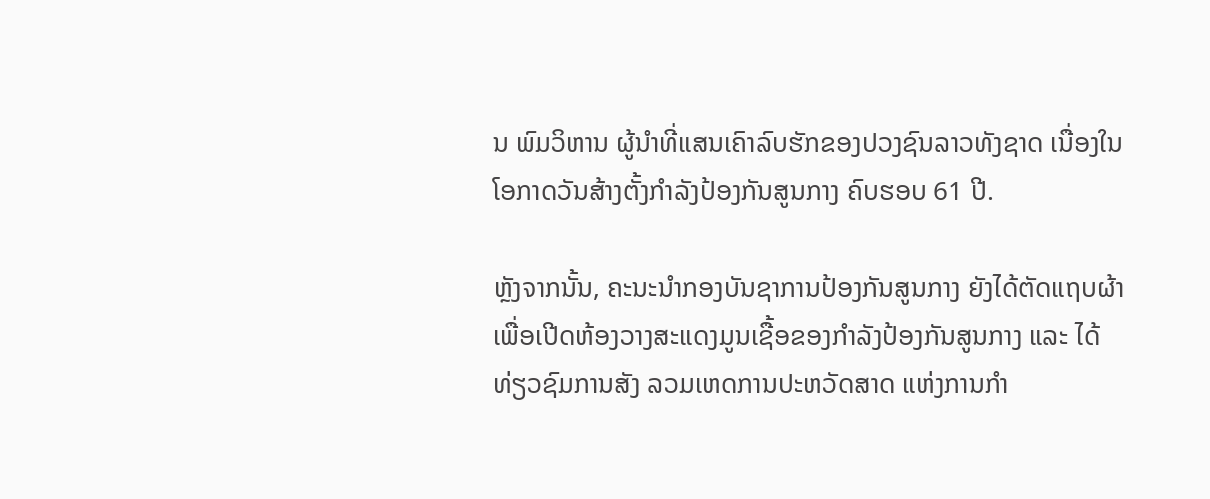ນ ພົມວິຫານ ຜູ້ນຳທີ່ແສນເຄົາລົບຮັກຂອງປວງຊົນລາວທັງຊາດ ເນື່ອງໃນໂອກາດວັນສ້າງຕັ້ງກໍາລັງປ້ອງກັນສູນກາງ ຄົບຮອບ 61 ປີ.

ຫຼັງຈາກນັ້ນ, ຄະນະນຳກອງບັນຊາການປ້ອງກັນສູນກາງ ຍັງໄດ້ຕັດແຖບຜ້າ ເພື່ອເປີດຫ້ອງວາງສະແດງມູນເຊື້ອຂອງກຳລັງປ້ອງກັນສູນກາງ ແລະ ໄດ້ທ່ຽວຊົມການສັງ ລວມເຫດການປະຫວັດສາດ ແຫ່ງການກຳ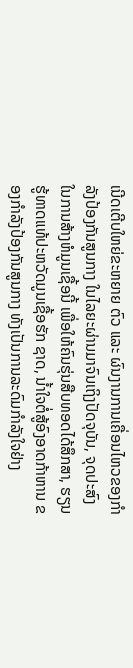ເນີດເຕີບໃຫຍ່ຂະຫຍາຍ ຕົວ ແລະ ຜົນງານການເຄື່ອນໄຫວຂອງກຳລັງປ້ອງກັນສູນກາງ ໃນໄລຍະຜ່ານມາຈົນເຖິງປັດຈຸບັນ, ຈຸດປະສົງໃນການສ້າງຫໍມູນເຊື້ອນີ້ ເພື່ອໃຫ້ຄົນຮຸ່ນສືບທອດໄດ້ສຶກສາ, ຮຽນຮູ້ທາດແທ້ປະຫວັດມູນເຊື້ອຮັກ ຊາດ, ນໍ້າໃຈຕໍ່ສູ້ອົງອາດກ້າຫານ ຂອງກຳລັງປ້ອງກັນສູນກາງ ທັງເປັນການລະດົມກຳລັງໃຈຢ່າງ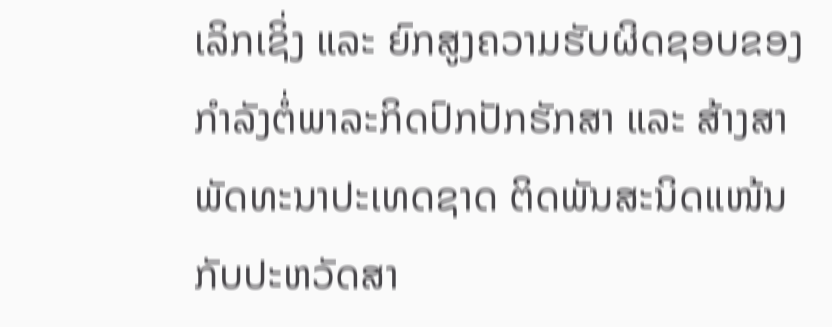ເລິກເຊິ່ງ ແລະ ຍົກສູງຄວາມຮັບຜິດຊອບຂອງກຳລັງຕໍ່ພາລະກິດປົກປັກຮັກສາ ແລະ ສ້າງສາພັດທະນາປະເທດຊາດ ຕິດພັນສະນິດແໜ້ນກັບປະຫວັດສາ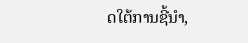ດໃຕ້ການຊີ້ນຳ,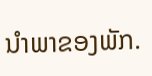ນຳພາຂອງພັກ.